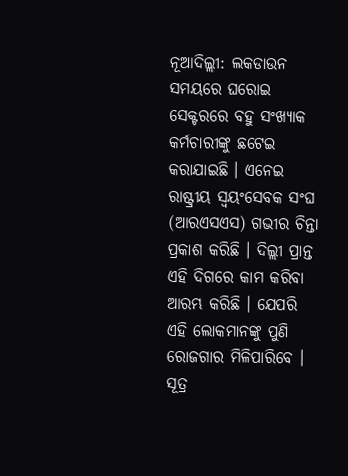ନୂଆଦିଲ୍ଲୀ: ଲକଡାଉନ ସମୟରେ ଘରୋଇ ସେକ୍ଟରରେ ବହୁ ସଂଖ୍ୟାକ କର୍ମଚାରୀଙ୍କୁ ଛଟେଇ କରାଯାଇଛି । ଏନେଇ ରାଷ୍ଟ୍ରୀୟ ସ୍ବୟଂସେବକ ସଂଘ (ଆରଏସଏସ) ଗଭୀର ଚିନ୍ତା ପ୍ରକାଶ କରିଛି । ଦିଲ୍ଲୀ ପ୍ରାନ୍ତ ଏହି ଦିଗରେ କାମ କରିବା ଆରମ୍ଭ କରିଛି । ଯେପରି ଏହି ଲୋକମାନଙ୍କୁ ପୁଣି ରୋଜଗାର ମିଳିପାରିବେ ।
ସୂତ୍ର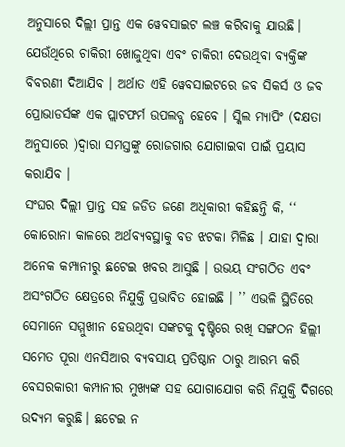ଅନୁସାରେ ଦିଲ୍ଲୀ ପ୍ରାନ୍ତ ଏକ ୱେବସାଇଟ ଲଞ୍ଚ କରିବାକୁ ଯାଉଛି। ଯେଉଁଥିରେ ଚାକିରୀ ଖୋଜୁଥିବା ଏବଂ ଚାକିରୀ ଦେଉଥିବା ବ୍ୟକ୍ତିଙ୍କ ବିବରଣୀ ଦିଆଯିବ । ଅର୍ଥାତ ଏହି ୱେବସାଇଟରେ ଜବ ସିକର୍ସ ଓ ଜବ ପ୍ରୋଭାଡର୍ସଙ୍କ ଏକ ପ୍ଲାଟଫର୍ମ ଉପଲବ୍ଧ ହେବେ । ସ୍କିଲ ମ୍ୟାପିଂ (ଦକ୍ଷତା ଅନୁସାରେ )ଦ୍ୱାରା ସମସ୍ତଙ୍କୁ ରୋଜଗାର ଯୋଗାଇବା ପାଇଁ ପ୍ରୟାସ କରାଯିବ ।
ସଂଘର ଦିଲ୍ଲୀ ପ୍ରାନ୍ତ ସହ ଜଡିତ ଜଣେ ଅଧିକାରୀ କହିଛନ୍ତି କି, ‘‘ କୋରୋନା କାଳରେ ଅର୍ଥବ୍ୟବସ୍ଥାକୁ ବଡ ଝଟକା ମିଳିଛ । ଯାହା ଦ୍ବାରା ଅନେକ କମ୍ପାନୀରୁ ଛଟେଇ ଖବର ଆସୁଛି । ଉଭୟ ସଂଗଠିତ ଏବଂ ଅସଂଗଠିତ କ୍ଷେତ୍ରରେ ନିଯୁକ୍ତି ପ୍ରଭାବିତ ହୋଇଛି । ’’ ଏଭଳି ସ୍ଥିତିରେ ସେମାନେ ସମ୍ମୁଖୀନ ହେଉଥିବା ସଙ୍କଟକୁ ଦୃଷ୍ଟିରେ ରଖି ସଙ୍ଗଠନ ହିଲ୍ଲୀ ସମେତ ପୂରା ଏନସିଆର ବ୍ୟବସାୟ ପ୍ରତିଷ୍ଠାନ ଠାରୁ ଆରମ୍ଭ କରି ବେସରକାରୀ କମ୍ପାନୀର ମୁଖ୍ୟଙ୍କ ସହ ଯୋଗାଯୋଗ କରି ନିଯୁକ୍ତି ଦିଗରେ ଉଦ୍ୟମ କରୁଛି। ଛଟେଇ ନ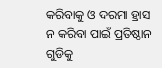କରିବାକୁ ଓ ଦରମା ହ୍ରାସ ନ କରିବା ପାଇଁ ପ୍ରତିଷ୍ଠାନ ଗୁଡିକୁ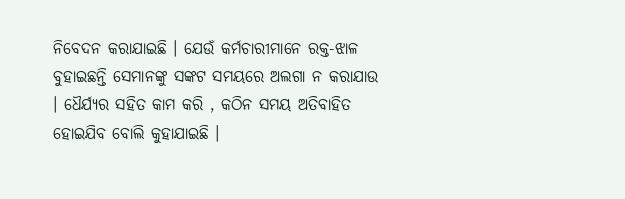ନିବେଦନ କରାଯାଇଛି । ଯେଉଁ କର୍ମଚାରୀମାନେ ରକ୍ତ-ଝାଳ ବୁହାଇଛନ୍ତି ସେମାନଙ୍କୁ ସଙ୍କଟ ସମୟରେ ଅଲଗା ନ କରାଯାଉ । ଧୈର୍ଯ୍ୟର ସହିତ କାମ କରି , କଠିନ ସମୟ ଅତିବାହିତ ହୋଇଯିବ ବୋଲି କୁହାଯାଇଛି ।